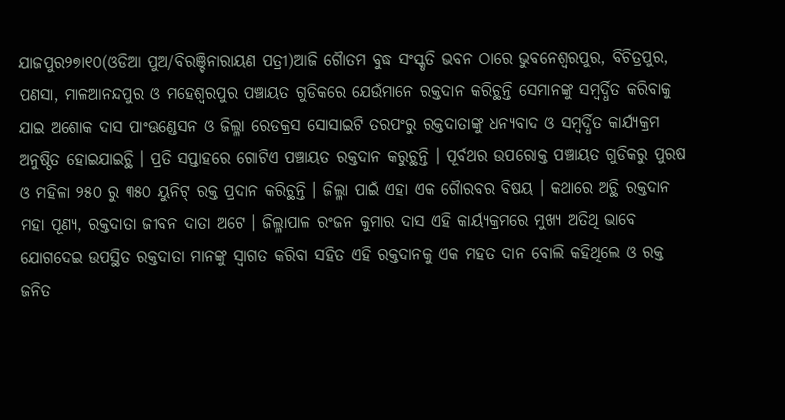ଯାଜପୁର୨୭ା୧୦(ଓଡିଆ ପୁଅ/ବିରଞ୍ଚିନାରାୟଣ ପତ୍ରୀ)ଆଜି ଗୈାତମ ବୁଦ୍ଧ ସଂସ୍କୃତି ଭବନ ଠାରେ ଭୁବନେଶ୍ୱରପୁର, ବିଚିତ୍ରପୁର, ପଣସା, ମାଳଆନନ୍ଦପୁର ଓ ମହେଶ୍ୱରପୁର ପଞ୍ଚାୟତ ଗୁଡିକରେ ଯେଉଁମାନେ ରକ୍ତଦାନ କରିଚ୍ଥନ୍ତି ସେମାନଙ୍କୁ ସମ୍ୱର୍ଦ୍ଧିତ କରିବାକୁ ଯାଇ ଅଶୋକ ଦାସ ପାଂଊଣ୍ଡେସନ ଓ ଜିଲ୍ଳା ରେଡକ୍ରସ ସୋସାଇଟି ତରପଂରୁ ରକ୍ତଦାତାଙ୍କୁ ଧନ୍ୟବାଦ ଓ ସମ୍ୱର୍ଦ୍ଧିତ କାର୍ଯ୍ୟକ୍ରମ ଅନୁଷ୍ଠିତ ହୋଇଯାଇଚ୍ଥି । ପ୍ରତି ସପ୍ତାହରେ ଗୋଟିଏ ପଞ୍ଚାୟତ ରକ୍ତଦାନ କରୁଚ୍ଥନ୍ତି । ପୂର୍ବଥର ଉପରୋକ୍ତ ପଞ୍ଚାୟତ ଗୁଡିକରୁ ପୁରଷ ଓ ମହିଳା ୨୫୦ ରୁ ୩୫୦ ୟୁନିଟ୍ ରକ୍ତ ପ୍ରଦାନ କରିଚ୍ଥନ୍ତି । ଜିଲ୍ଳା ପାଇଁ ଏହା ଏକ ଗୈାରବର ବିଷୟ । କଥାରେ ଅଚ୍ଥି ରକ୍ତଦାନ ମହା ପୂଣ୍ୟ, ରକ୍ତଦାତା ଜୀବନ ଦାତା ଅଟେ । ଜିଲ୍ଳାପାଳ ରଂଜନ କୁମାର ଦାସ ଏହି କାର୍ୟ୍ୟକ୍ରମରେ ମୁଖ୍ୟ ଅତିଥି ଭାବେ ଯୋଗଦେଇ ଉପସ୍ଥିତ ରକ୍ତଦାତା ମାନଙ୍କୁ ସ୍ୱାଗତ କରିବା ସହିତ ଏହି ରକ୍ତଦାନକୁ ଏକ ମହତ ଦାନ ବୋଲି କହିଥିଲେ ଓ ରକ୍ତ ଜନିତ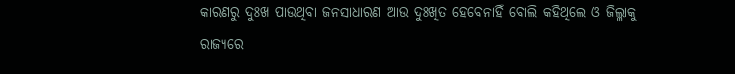କାରଣରୁ ଦୁଃଖ ପାଉଥିବା ଜନସାଧାରଣ ଆଉ ଦୁଃଖିତ ହେବେନାହିଁ ବୋଲି କହିଥିଲେ ଓ ଜିଲ୍ଳାକୁ ରାଜ୍ୟରେ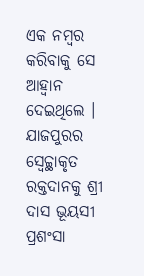ଏକ ନମ୍ୱର କରିବାକୁ ସେ ଆହ୍ୱାନ ଦେଇଥିଲେ । ଯାଜପୁରର ସ୍ୱେଚ୍ଚ୍ଥାକୃତ ରକ୍ତଦାନକୁ ଶ୍ରୀ ଦାସ ଭୂୟସୀ ପ୍ରଶଂସା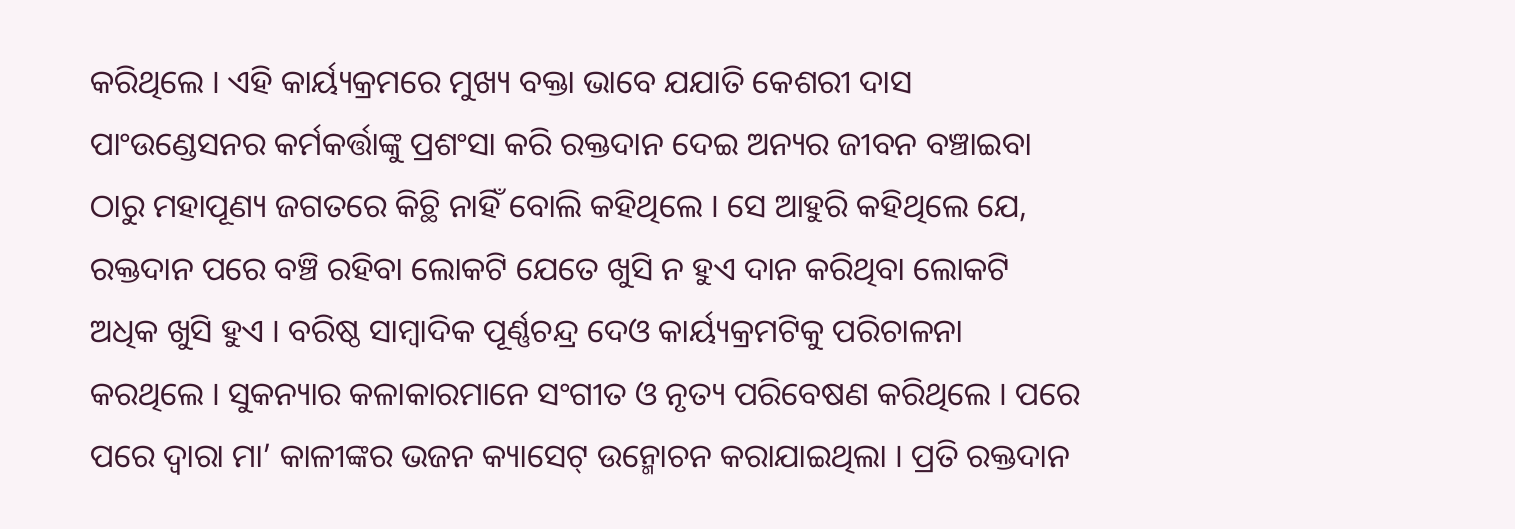କରିଥିଲେ । ଏହି କାର୍ୟ୍ୟକ୍ରମରେ ମୁଖ୍ୟ ବକ୍ତା ଭାବେ ଯଯାତି କେଶରୀ ଦାସ ପାଂଉଣ୍ଡେସନର କର୍ମକର୍ତ୍ତାଙ୍କୁ ପ୍ରଶଂସା କରି ରକ୍ତଦାନ ଦେଇ ଅନ୍ୟର ଜୀବନ ବଞ୍ଚାଇବା ଠାରୁ ମହାପୂଣ୍ୟ ଜଗତରେ କିଚ୍ଥି ନାହିଁ ବୋଲି କହିଥିଲେ । ସେ ଆହୁରି କହିଥିଲେ ଯେ, ରକ୍ତଦାନ ପରେ ବଞ୍ଚି ରହିବା ଲୋକଟି ଯେତେ ଖୁସି ନ ହୁଏ ଦାନ କରିଥିବା ଲୋକଟି ଅଧିକ ଖୁସି ହୁଏ । ବରିଷ୍ଠ ସାମ୍ୱାଦିକ ପୂର୍ଣ୍ଣଚନ୍ଦ୍ର ଦେଓ କାର୍ୟ୍ୟକ୍ରମଟିକୁ ପରିଚାଳନା କରଥିଲେ । ସୁକନ୍ୟାର କଳାକାରମାନେ ସଂଗୀତ ଓ ନୃତ୍ୟ ପରିବେଷଣ କରିଥିଲେ । ପରେ ପରେ ଦ୍ୱାରା ମା’ କାଳୀଙ୍କର ଭଜନ କ୍ୟାସେଟ୍ ଉନ୍ମୋଚନ କରାଯାଇଥିଲା । ପ୍ରତି ରକ୍ତଦାନ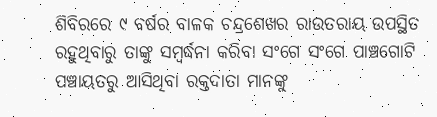ଶିବିରରେ ୯ ବର୍ଷର ବାଳକ ଚନ୍ଦ୍ରଶେଖର ରାଉତରାୟ ଉପସ୍ଥିତ ରହୁଥିବାରୁ ତାଙ୍କୁ ସମ୍ୱର୍ଦ୍ଧନା କରିବା ସଂଗେ ସଂଗେ ପାଞ୍ଚଗୋଟି ପଞ୍ଚାୟତରୁ ଆସିଥିବା ରକ୍ତଦାତା ମାନଙ୍କୁ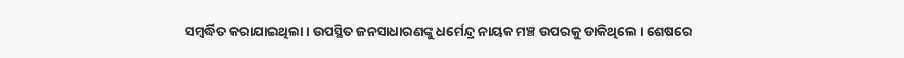ସମ୍ୱର୍ଦ୍ଧିତ କରାଯାଇଥିଲା । ଉପସ୍ଥିତ ଜନସାଧାରଣଙ୍କୁ ଧର୍ମେନ୍ଦ୍ର ନାୟକ ମଞ୍ଚ ଉପରକୁ ଡାକିଥିଲେ । ଶେଷରେ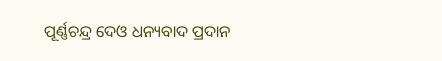ପୂର୍ଣ୍ଣଚନ୍ଦ୍ର ଦେଓ ଧନ୍ୟବାଦ ପ୍ରଦାନ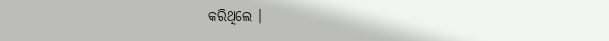କରିଥିଲେ ।